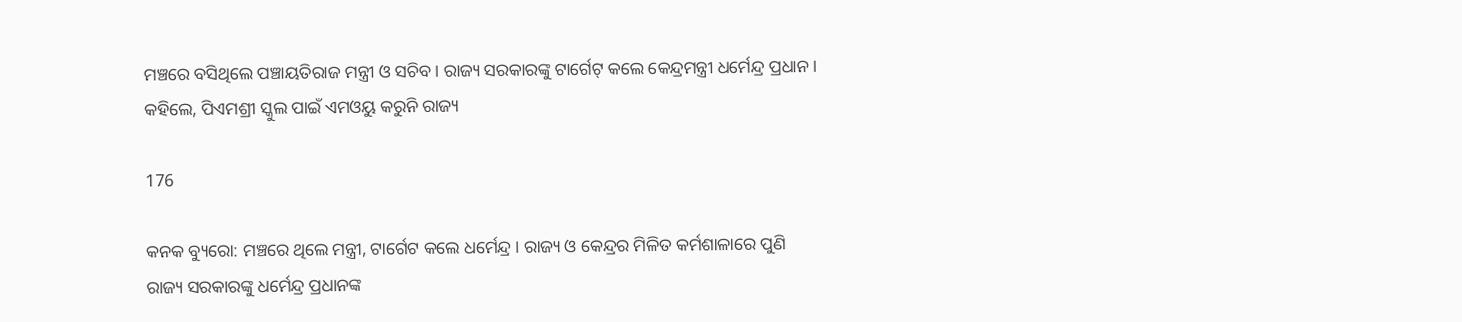ମଞ୍ଚରେ ବସିଥିଲେ ପଞ୍ଚାୟତିରାଜ ମନ୍ତ୍ରୀ ଓ ସଚିବ । ରାଜ୍ୟ ସରକାରଙ୍କୁ ଟାର୍ଗେଟ୍ କଲେ କେନ୍ଦ୍ରମନ୍ତ୍ରୀ ଧର୍ମେନ୍ଦ୍ର ପ୍ରଧାନ । କହିଲେ, ପିଏମଶ୍ରୀ ସ୍କୁଲ ପାଇଁ ଏମଓୟୁ କରୁନି ରାଜ୍ୟ

176

କନକ ବ୍ୟୁରୋ: ମଞ୍ଚରେ ଥିଲେ ମନ୍ତ୍ରୀ, ଟାର୍ଗେଟ କଲେ ଧର୍ମେନ୍ଦ୍ର । ରାଜ୍ୟ ଓ କେନ୍ଦ୍ରର ମିଳିତ କର୍ମଶାଳାରେ ପୁଣି ରାଜ୍ୟ ସରକାରଙ୍କୁ ଧର୍ମେନ୍ଦ୍ର ପ୍ରଧାନଙ୍କ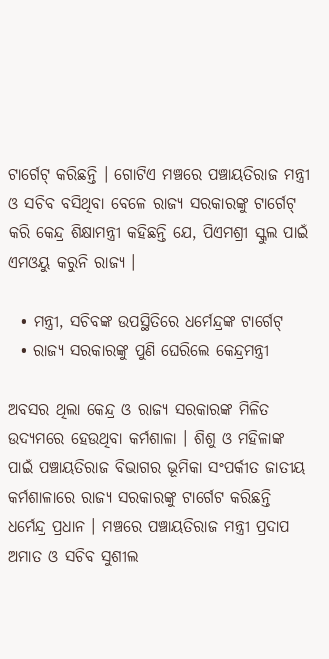ଟାର୍ଗେଟ୍ କରିଛନ୍ତି । ଗୋଟିଏ ମଞ୍ଚରେ ପଞ୍ଚାୟତିରାଜ ମନ୍ତ୍ରୀ ଓ ସଚିବ ବସିଥିବା ବେଳେ ରାଜ୍ୟ ସରକାରଙ୍କୁ ଟାର୍ଗେଟ୍ କରି କେନ୍ଦ୍ର ଶିକ୍ଷାମନ୍ତ୍ରୀ କହିଛନ୍ତି ଯେ, ପିଏମଶ୍ରୀ ସ୍କୁଲ ପାଇଁ ଏମଓୟୁ କରୁନି ରାଜ୍ୟ ।

  • ମନ୍ତ୍ରୀ, ସଚିବଙ୍କ ଉପସ୍ଥିତିରେ ଧର୍ମେନ୍ଦ୍ରଙ୍କ ଟାର୍ଗେଟ୍
  • ରାଜ୍ୟ ସରକାରଙ୍କୁ ପୁଣି ଘେରିଲେ କେନ୍ଦ୍ରମନ୍ତ୍ରୀ

ଅବସର ଥିଲା କେନ୍ଦ୍ର ଓ ରାଜ୍ୟ ସରକାରଙ୍କ ମିଳିତ ଉଦ୍ୟମରେ ହେଉଥିବା କର୍ମଶାଳା । ଶିଶୁ ଓ ମହିଳାଙ୍କ ପାଇଁ ପଞ୍ଚାୟତିରାଜ ବିଭାଗର ଭୂମିକା ସଂପର୍କୀତ ଜାତୀୟ କର୍ମଶାଳାରେ ରାଜ୍ୟ ସରକାରଙ୍କୁ ଟାର୍ଗେଟ କରିଛନ୍ତି ଧର୍ମେନ୍ଦ୍ର ପ୍ରଧାନ । ମଞ୍ଚରେ ପଞ୍ଚାୟତିରାଜ ମନ୍ତ୍ରୀ ପ୍ରଦାପ ଅମାତ ଓ ସଚିବ ସୁଶୀଲ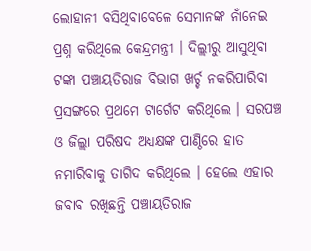ଲୋହାନୀ ବସିଥିବାବେଳେ ସେମାନଙ୍କ ନାଁନେଇ ପ୍ରଶ୍ନ କରିଥିଲେ କେନ୍ଦ୍ରମନ୍ତ୍ରୀ । ଦିଲ୍ଲୀରୁ ଆସୁଥିବା ଟଙ୍କା ପଞ୍ଚାୟତିରାଜ ବିଭାଗ ଖର୍ଚ୍ଚ ନକରିପାରିବା ପ୍ରସଙ୍ଗରେ ପ୍ରଥମେ ଟାର୍ଗେଟ କରିଥିଲେ । ସରପଞ୍ଚ ଓ ଜିଲ୍ଲା ପରିଷଦ ଅଧ୍ୟକ୍ଷଙ୍କ ପାଣ୍ଠିରେ ହାତ ନମାରିବାକୁ ତାଗିଦ କରିଥିଲେ । ହେଲେ ଏହାର ଜବାବ ରଖିଛନ୍ତି ପଞ୍ଚାୟତିରାଜ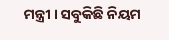ମନ୍ତ୍ରୀ । ସବୁକିଛି ନିୟମ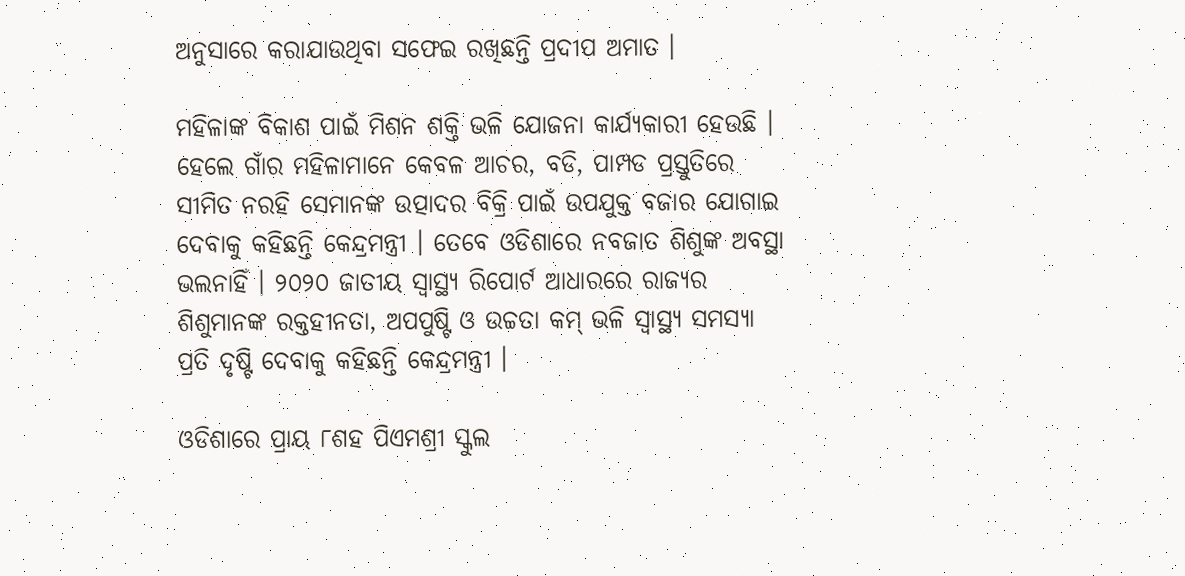ଅନୁସାରେ କରାଯାଉଥିବା ସଫେଇ ରଖିଛନ୍ତି ପ୍ରଦୀପ ଅମାତ ।

ମହିଳାଙ୍କ ବିକାଶ ପାଇଁ ମିଶନ ଶକ୍ତି ଭଳି ଯୋଜନା କାର୍ଯ୍ୟକାରୀ ହେଉଛି । ହେଲେ ଗାଁର ମହିଳାମାନେ କେବଳ ଆଚର, ବଡି, ପାମ୍ପଡ ପ୍ରସ୍ତୁତିରେ ସୀମିତ ନରହି ସେମାନଙ୍କ ଉତ୍ପାଦର ବିକ୍ରି ପାଇଁ ଉପଯୁକ୍ତ ବଜାର ଯୋଗାଇ ଦେବାକୁ କହିଛନ୍ତି କେନ୍ଦ୍ରମନ୍ତ୍ରୀ । ତେବେ ଓଡିଶାରେ ନବଜାତ ଶିଶୁଙ୍କ ଅବସ୍ଥା ଭଲନାହିଁ । ୨୦୨୦ ଜାତୀୟ ସ୍ୱାସ୍ଥ୍ୟ ରିପୋର୍ଟ ଆଧାରରେ ରାଜ୍ୟର ଶିଶୁମାନଙ୍କ ରକ୍ତହୀନତା, ଅପପୁଷ୍ଟି ଓ ଉଚ୍ଚତା କମ୍ ଭଳି ସ୍ୱାସ୍ଥ୍ୟ ସମସ୍ୟା ପ୍ରତି ଦୃଷ୍ଟି ଦେବାକୁ କହିଛନ୍ତି କେନ୍ଦ୍ରମନ୍ତ୍ରୀ ।

ଓଡିଶାରେ ପ୍ରାୟ ୮ଶହ ପିଏମଶ୍ରୀ ସ୍କୁଲ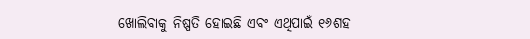ଖୋଲିବାକୁ ନିଷ୍ପତି ହୋଇଛି ଏବଂ ଏଥିପାଇଁ ୧୬ଶହ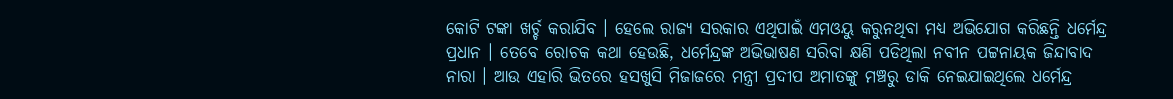କୋଟି ଟଙ୍କା ଖର୍ଚ୍ଚ କରାଯିବ । ହେଲେ ରାଜ୍ୟ ସରକାର ଏଥିପାଇଁ ଏମଓୟୁ କରୁନଥିବା ମଧ୍ୟ ଅଭିଯୋଗ କରିଛନ୍ତି ଧର୍ମେନ୍ଦ୍ର ପ୍ରଧାନ । ତେବେ ରୋଚକ କଥା ହେଉଛି, ଧର୍ମେନ୍ଦ୍ରଙ୍କ ଅଭିଭାଷଣ ସରିବା କ୍ଷଣି ପଡିଥିଲା ନବୀନ ପଟ୍ଟନାୟକ ଜିନ୍ଦାବାଦ ନାରା । ଆଉ ଏହାରି ଭିତରେ ହସଖୁସି ମିଜାଜରେ ମନ୍ତ୍ରୀ ପ୍ରଦୀପ ଅମାତଙ୍କୁ ମଞ୍ଚରୁ ଡାକି ନେଇଯାଇଥିଲେ ଧର୍ମେନ୍ଦ୍ର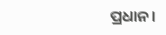ପ୍ରଧାନ ।